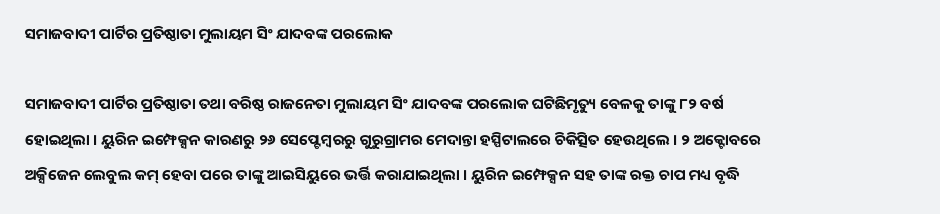ସମାଜବାଦୀ ପାର୍ଟିର ପ୍ରତିଷ୍ଠାତା ମୁଲାୟମ ସିଂ ଯାଦବଙ୍କ ପରଲୋକ

ସମାଜବାଦୀ ପାର୍ଟିର ପ୍ରତିଷ୍ଠାତା ତଥା ବରିଷ୍ଠ ରାଜନେତା ମୁଲାୟମ ସିଂ ଯାଦବଙ୍କ ପରଲୋକ ଘଟିଛିମୃତ୍ୟୁ ବେଳକୁ ତାଙ୍କୁ ୮୨ ବର୍ଷ ହୋଇଥିଲା । ୟୁରିନ ଇମ୍ଫେକ୍ସନ କାରଣରୁ ୨୬ ସେପ୍ଟେମ୍ବରରୁ ଗୁରୁଗ୍ରାମର ମେଦାନ୍ତା ହସ୍ପିଟାଲରେ ଚିକିତ୍ସିତ ହେଉଥିଲେ । ୨ ଅକ୍ଟୋବରେ ଅକ୍ସିଜେନ ଲେବୁଲ କମ୍ ହେବା ପରେ ତାଙ୍କୁ ଆଇସିୟୁରେ ଭର୍ତ୍ତି କରାଯାଇଥିଲା । ୟୁରିନ ଇମ୍ଫେକ୍ସନ ସହ ତାଙ୍କ ରକ୍ତ ଚାପ ମଧ୍ୟ ବୃଦ୍ଧି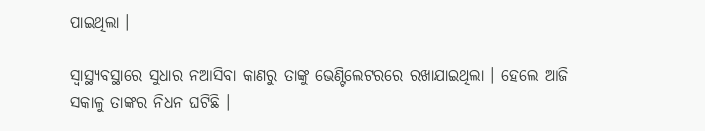ପାଇଥିଲା ।

ସ୍ୱାସ୍ଥ୍ୟବସ୍ଥାରେ ସୁଧାର ନଆସିବା କାଣରୁ ତାଙ୍କୁ ଭେଣ୍ଟିଲେଟରରେ ରଖାଯାଇଥିଲା । ହେଲେ ଆଜି ସକାଳୁ ତାଙ୍କର ନିଧନ ଘଟିଛି ।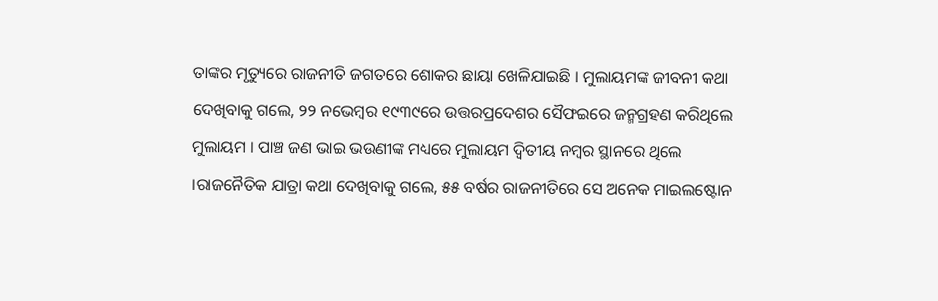ତାଙ୍କର ମୃତ୍ୟୁରେ ରାଜନୀତି ଜଗତରେ ଶୋକର ଛାୟା ଖେଳିଯାଇଛି । ମୁଲାୟମଙ୍କ ଜୀବନୀ କଥା ଦେଖିବାକୁ ଗଲେ, ୨୨ ନଭେମ୍ବର ୧୯୩୯ରେ ଉତ୍ତରପ୍ରଦେଶର ସୈଫଇରେ ଜନ୍ମଗ୍ରହଣ କରିଥିଲେ ମୁଲାୟମ । ପାଞ୍ଚ ଜଣ ଭାଇ ଭଉଣୀଙ୍କ ମଧ୍ୟରେ ମୁଲାୟମ ଦ୍ୱିତୀୟ ନମ୍ବର ସ୍ଥାନରେ ଥିଲେ ।ରାଜନୈତିକ ଯାତ୍ରା କଥା ଦେଖିବାକୁ ଗଲେ, ୫୫ ବର୍ଷର ରାଜନୀତିରେ ସେ ଅନେକ ମାଇଲଷ୍ଟୋନ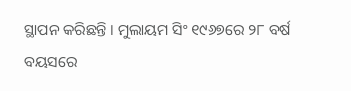ସ୍ଥାପନ କରିଛନ୍ତି । ମୁଲାୟମ ସିଂ ୧୯୬୭ରେ ୨୮ ବର୍ଷ ବୟସରେ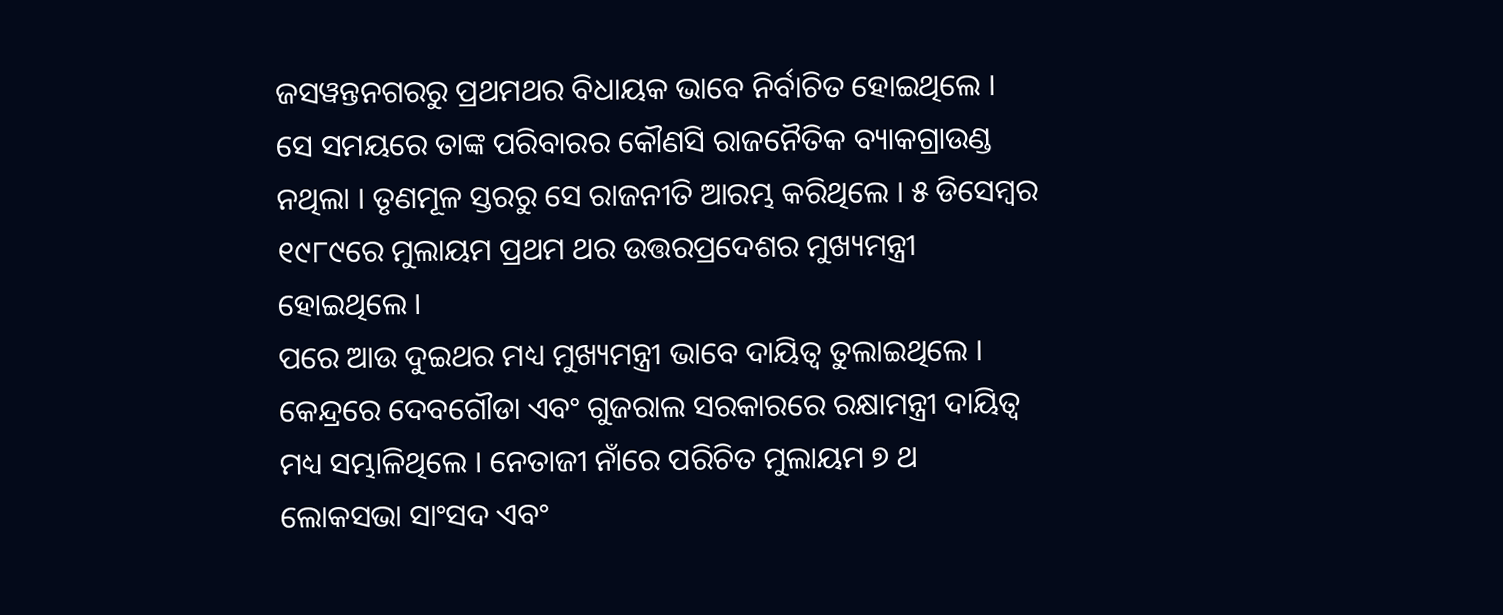ଜସୱନ୍ତନଗରରୁ ପ୍ରଥମଥର ବିଧାୟକ ଭାବେ ନିର୍ବାଚିତ ହୋଇଥିଲେ । ସେ ସମୟରେ ତାଙ୍କ ପରିବାରର କୌଣସି ରାଜନୈତିକ ବ୍ୟାକଗ୍ରାଉଣ୍ଡ ନଥିଲା । ତୃଣମୂଳ ସ୍ତରରୁ ସେ ରାଜନୀତି ଆରମ୍ଭ କରିଥିଲେ । ୫ ଡିସେମ୍ବର ୧୯୮୯ରେ ମୁଲାୟମ ପ୍ରଥମ ଥର ଉତ୍ତରପ୍ରଦେଶର ମୁଖ୍ୟମନ୍ତ୍ରୀ ହୋଇଥିଲେ ।
ପରେ ଆଉ ଦୁଇଥର ମଧ୍ୟ ମୁଖ୍ୟମନ୍ତ୍ରୀ ଭାବେ ଦାୟିତ୍ୱ ତୁଲାଇଥିଲେ । କେନ୍ଦ୍ରରେ ଦେବଗୌଡା ଏବଂ ଗୁଜରାଲ ସରକାରରେ ରକ୍ଷାମନ୍ତ୍ରୀ ଦାୟିତ୍ୱ ମଧ୍ୟ ସମ୍ଭାଳିଥିଲେ । ନେତାଜୀ ନାଁରେ ପରିଚିତ ମୁଲାୟମ ୭ ଥ ଲୋକସଭା ସାଂସଦ ଏବଂ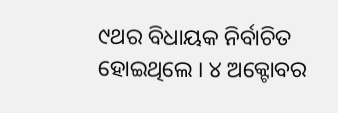୯ଥର ବିଧାୟକ ନିର୍ବାଚିତ ହୋଇଥିଲେ । ୪ ଅକ୍ଟୋବର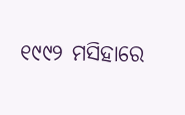୧୯୯୨ ମସିହାରେ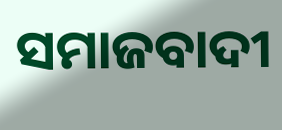ସମାଜବାଦୀ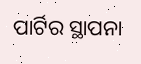ପାର୍ଟିର ସ୍ଥାପନା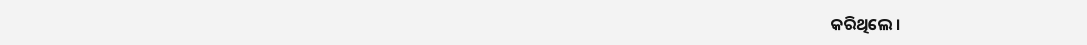କରିଥିଲେ ।